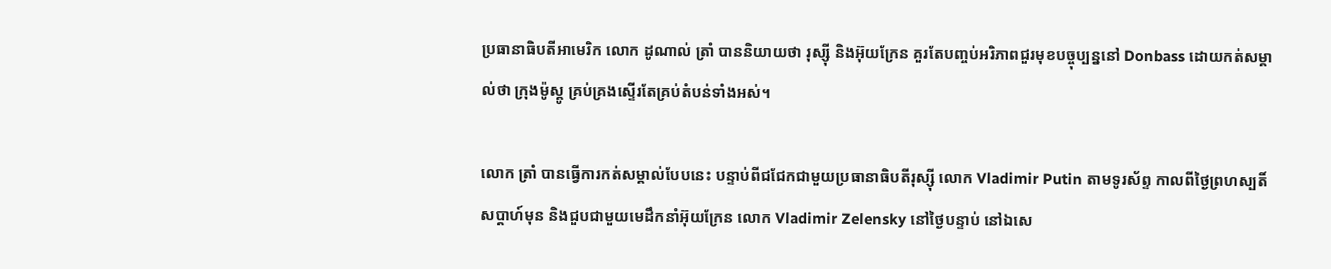ប្រធានាធិបតីអាមេរិក លោក ដូណាល់ ត្រាំ បាននិយាយថា រុស្ស៊ី និងអ៊ុយក្រែន គួរតែបញ្ចប់អរិភាពជួរមុខបច្ចុប្បន្ននៅ Donbass ដោយកត់សម្គាល់ថា ក្រុងម៉ូស្គូ គ្រប់គ្រងស្ទើរតែគ្រប់តំបន់ទាំងអស់។

លោក ត្រាំ បានធ្វើការកត់សម្គាល់បែបនេះ បន្ទាប់ពីជជែកជាមួយប្រធានាធិបតីរុស្ស៊ី លោក Vladimir Putin តាមទូរស័ព្ទ កាលពីថ្ងៃព្រហស្បតិ៍សប្ដាហ៍មុន និងជួបជាមួយមេដឹកនាំអ៊ុយក្រែន លោក Vladimir Zelensky នៅថ្ងៃបន្ទាប់ នៅឯសេ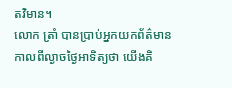តវិមាន។
លោក ត្រាំ បានប្រាប់អ្នកយកព័ត៌មាន កាលពីល្ងាចថ្ងៃអាទិត្យថា យើងគិ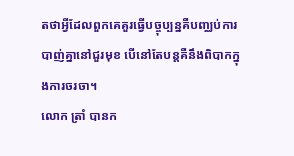តថាអ្វីដែលពួកគេគួរធ្វើបច្ចុប្បន្នគឺបញ្ឈប់ការបាញ់គ្នានៅជួរមុខ បើនៅតែបន្តគឺនឹងពិបាកក្នុងការចរចា។
លោក ត្រាំ បានក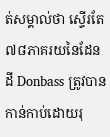ត់សម្គាល់ថា ស្ទើរតែ ៧៨ភាគរយនៃដែនដី Donbass ត្រូវបានកាន់កាប់ដោយរុ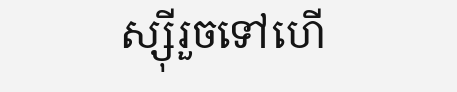ស្ស៊ីរួចទៅហើ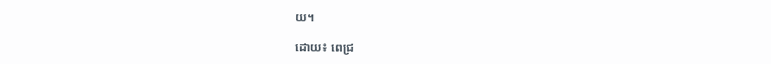យ។

ដោយ៖ ពេជ្រ